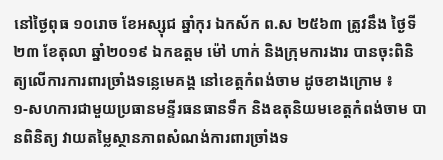នៅថ្ងៃពុធ ១០រោច ខែអស្សុជ ឆ្នាំកុរ ឯកស័ក ព.ស ២៥៦៣ ត្រូវនឹង ថ្ងៃទី២៣ ខែតុលា ឆ្នាំ២០១៩ ឯកឧត្តម ម៉ៅ ហាក់ និងក្រុមការងារ បានចុះពិនិត្យលេីការការពារច្រាំងទន្លេមេគង្គ នៅខេត្តកំពង់ចាម ដូចខាងក្រោម ៖
១-សហការជាមួយប្រធានមន្ទីរធនធានទឹក និងឧតុនិយមខេត្តកំពង់ចាម បានពិនិត្យ វាយតម្លៃស្ថានភាពសំណង់ការពារច្រាំងទ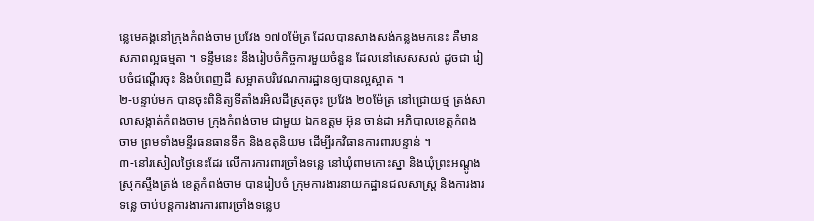ន្លេមេគង្គនៅក្រុងកំពង់ចាម ប្រវែង ១៧០ម៉ែត្រ ដែលបានសាងសង់កន្លងមកនេះ គឺមានសភាពល្អធម្មតា ។ ទន្ទឹមនេះ នឹងរៀបចំកិច្ចការមួយចំនួន ដែលនៅសេសសល់ ដូចជា រៀបចំជណ្តេីរចុះ និងបំពេញដី សម្អាតបរិវេណការដ្ឋានឲ្យបានល្អស្អាត ។
២-បន្ទាប់មក បានចុះពិនិត្យទីតាំងរអិលដីស្រុតចុះ ប្រវែង ២០ម៉ែត្រ នៅជ្រោយថ្ម ត្រង់សាលាសង្កាត់កំពងចាម ក្រុងកំពង់ចាម ជាមួយ ឯកឧត្ដម អ៊ុន ចាន់ដា អភិបាលខេត្តកំពងចាម ព្រមទាំងមន្ទីរធនធានទឹក និងឧតុនិយម ដេីម្បីរកវិធានការពារបន្ទាន់ ។
៣-នៅរសៀលថ្ងៃនេះដែរ លេីការការពារច្រាំងទន្លេ នៅឃុំពាមកោះស្នា និងឃុំព្រះអណ្តូង ស្រុកស្ទឹងត្រង់ ខេត្តកំពង់ចាម បានរៀបចំ ក្រុមការងារនាយកដ្ឋានជលសាស្ត្រ និងការងារទន្លេ ចាប់បន្តការងារការពារច្រាំងទន្លេប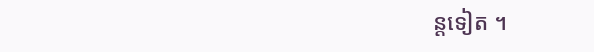ន្តទៀត ។